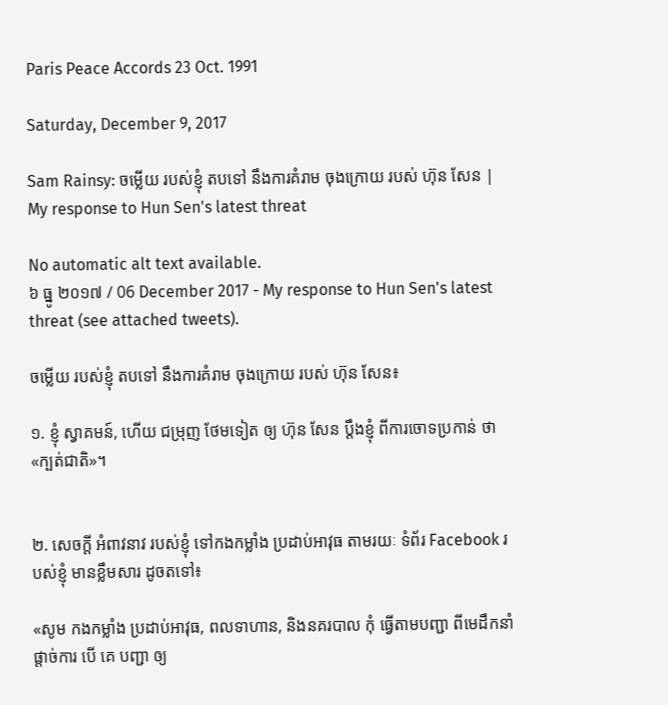Paris Peace Accords 23 Oct. 1991

Saturday, December 9, 2017

Sam Rainsy: ចម្លើយ របស់ខ្ញុំ តបទៅ នឹងការគំរាម ចុងក្រោយ របស់ ហ៊ុន សែន | My response to Hun Sen's latest threat

No automatic alt text available.
៦ ធ្នូ ២០១៧ / 06 December 2017 - My response to Hun Sen's latest threat (see attached tweets).

ចម្លើយ របស់ខ្ញុំ តបទៅ នឹងការគំរាម ចុងក្រោយ របស់ ហ៊ុន សែន៖

១. ខ្ញុំ ស្វាគមន៍, ហើយ ជម្រុញ ថែមទៀត ឲ្យ ហ៊ុន សែន ប្តឹងខ្ញុំ ពីការចោទប្រកាន់ ថា «ក្បត់ជាតិ»។


២. សេចក្តី អំពាវនាវ របស់ខ្ញុំ ទៅកងកម្លាំង ប្រដាប់អាវុធ តាមរយៈ ទំព័រ Facebook របស់ខ្ញុំ មានខ្លឹមសារ ដូចតទៅ៖

«សូម កងកម្លាំង ប្រដាប់អាវុធ, ពលទាហាន, និងនគរបាល កុំ ធ្វើតាមបញ្ជា ពីមេដឹកនាំ ផ្តាច់ការ បើ គេ បញ្ជា ឲ្យ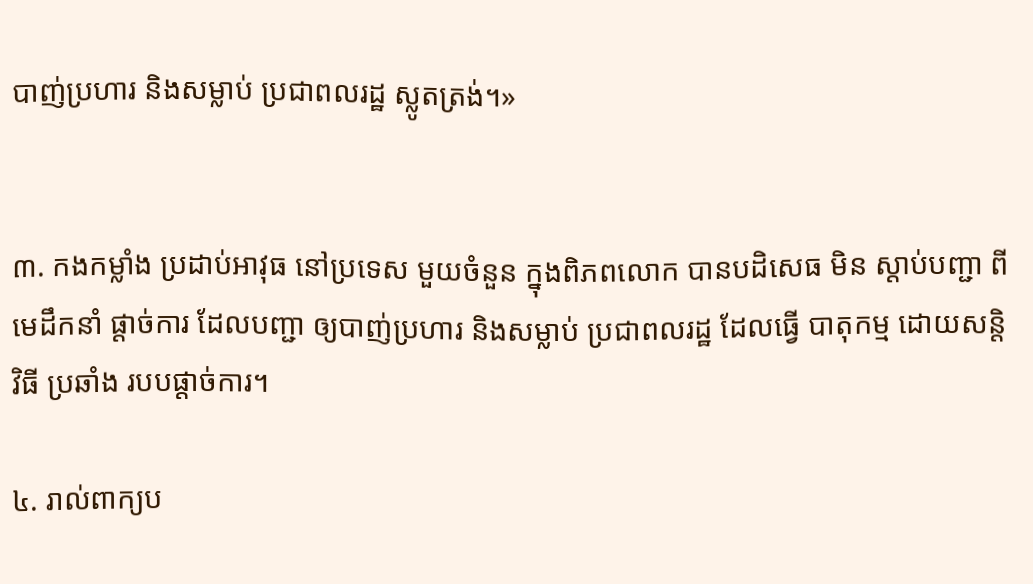បាញ់ប្រហារ និងសម្លាប់ ប្រជាពលរដ្ឋ ស្លូតត្រង់។»


៣. កងកម្លាំង ប្រដាប់អាវុធ នៅប្រទេស មួយចំនួន ក្នុងពិភពលោក បានបដិសេធ មិន ស្តាប់បញ្ជា ពីមេដឹកនាំ ផ្តាច់ការ ដែលបញ្ជា ឲ្យបាញ់ប្រហារ និងសម្លាប់ ប្រជាពលរដ្ឋ ដែលធ្វើ បាតុកម្ម ដោយសន្តិវិធី ប្រឆាំង របបផ្តាច់ការ។

៤. រាល់ពាក្យប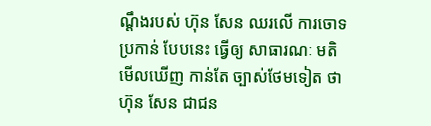ណ្តឹងរបស់ ហ៊ុន សែន ឈរលើ ការចោទប្រកាន់ បែបនេះ ធ្វើឲ្យ សាធារណៈ មតិ មើលឃើញ កាន់តែ ច្បាស់ថែមទៀត ថា ហ៊ុន សែន ជាជន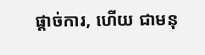ផ្តាច់ការ, ហើយ ជាមនុ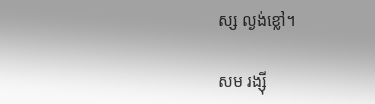ស្ស ល្ងង់ខ្លៅ។

សម រង្ស៊ី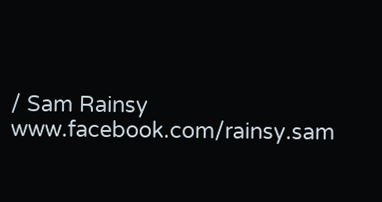/ Sam Rainsy
www.facebook.com/rainsy.sam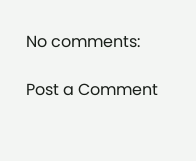No comments:

Post a Comment